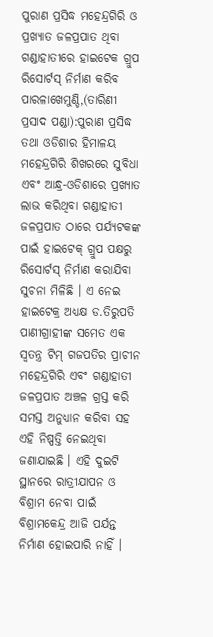ପୁରାଣ ପ୍ରସିଦ୍ଧ ମହେନ୍ଦ୍ରଗିରି ଓ ପ୍ରଖ୍ୟାତ ଜଳପ୍ରପାତ ଥିବା ଗଣ୍ଡାହାତୀରେ ହାଇଟେକ ଗ୍ରୁପ ରିସୋର୍ଟସ୍ ନିର୍ମାଣ କରିବ
ପାରଳାଖେମୁଣ୍ଡି,(ତାରିଣୀ ପ୍ରସାଦ ପଣ୍ଡା):ପୁରାଣ ପ୍ରସିଦ୍ଧ ତଥା ଓଡିଶାର ହିମାଳୟ ମହେନ୍ଦ୍ରଗିରି ଶିଖରରେ ସୁବିଧା ଏବଂ ଆନ୍ଧ୍ର-ଓଡିଶାରେ ପ୍ରଖ୍ୟାତ ଲାଭ କରିଥିବା ଗଣ୍ଡାହାତୀ ଜଳପ୍ରପାତ ଠାରେ ପର୍ଯ୍ୟଟକଙ୍କ ପାଇଁ ହାଇଟେକ୍ ଗ୍ରୁପ ପକ୍ଷରୁ ରିସୋର୍ଟସ୍ ନିର୍ମାଣ କରାଯିବା ସୁଚନା ମିଳିଛି । ଏ ନେଇ ହାଇଟେକ୍ର ଅଧ୍ୟକ୍ଷ ଡ.ତିରୁପତି ପାଣୀଗ୍ରାହୀଙ୍କ ସମେତ ଏକ ସ୍ୱତନ୍ତ୍ର ଟିମ୍ ଗଜପତିର ପ୍ରାଚୀନ ମହେନ୍ଦ୍ରଗିରି ଏବଂ ଗଣ୍ଡାହାତୀ ଜଳପ୍ରପାତ ଅଞ୍ଚଳ ଗ୍ରସ୍ତ କରି ସମସ୍ତ ଅନୁଧ୍ୟାନ କରିବା ସହ ଏହି ନିଷ୍ପତ୍ତି ନେଇଥିବା ଜଣାଯାଇଛି । ଏହି ଦୁଇଟି ସ୍ଥାନରେ ରାତ୍ରୀଯାପନ ଓ ବିଶ୍ରାମ ନେବା ପାଇଁ ବିଶ୍ରାମକେନ୍ଦ୍ର ଆଜି ପର୍ଯନ୍ତ ନିର୍ମାଣ ହୋଇପାରି ନାହିଁ ।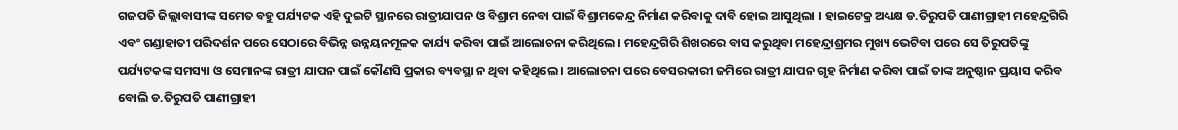ଗଜପତି ଜିଲ୍ଲାବାସୀଙ୍କ ସମେତ ବହୁ ପର୍ଯ୍ୟଟକ ଏହି ଦୁଇଟି ସ୍ଥାନରେ ରାତ୍ରୀଯାପନ ଓ ବିଶ୍ରାମ ନେବା ପାଇଁ ବିଶ୍ରାମକେନ୍ଦ୍ର ନିର୍ମାଣ କରିବାକୁ ଦାବି ହୋଇ ଆସୁଥିଲା । ହାଇଟେକ୍ର ଅଧ୍ୟକ୍ଷ ଡ.ତିରୁପତି ପାଣୀଗ୍ରାହୀ ମହେନ୍ଦ୍ରଗିରି ଏବଂ ଗଣ୍ଡାହାତୀ ପରିଦର୍ଶନ ପରେ ସେଠାରେ ବିଭିନ୍ନ ଉନ୍ନୟନମୂଳକ କାର୍ଯ୍ୟ କରିବା ପାଇଁ ଆଲୋଚନା କରିଥିଲେ । ମହେନ୍ଦ୍ରଗିରି ଶିଖରରେ ବାସ କରୁଥିବା ମହେନ୍ଦ୍ରାଶ୍ରମର ମୁଖ୍ୟ ଭେଟିବା ପରେ ସେ ତିରୁପତିଙ୍କୁ ପର୍ଯ୍ୟଟକଙ୍କ ସମସ୍ୟା ଓ ସେମାନଙ୍କ ରାତ୍ରୀ ଯାପନ ପାଇଁ କୌଣସି ପ୍ରକାର ବ୍ୟବସ୍ଥା ନ ଥିବା କହିଥିଲେ । ଆଲୋଚନା ପରେ ବେସରକାରୀ ଜମିରେ ରାତ୍ରୀ ଯାପନ ଗୃହ ନିର୍ମାଣ କରିବା ପାଇଁ ତାଙ୍କ ଅନୁଷ୍ଠାନ ପ୍ରୟାସ କରିବ ବୋଲି ଡ.ତିରୁପତି ପାଣୀଗ୍ରାହୀ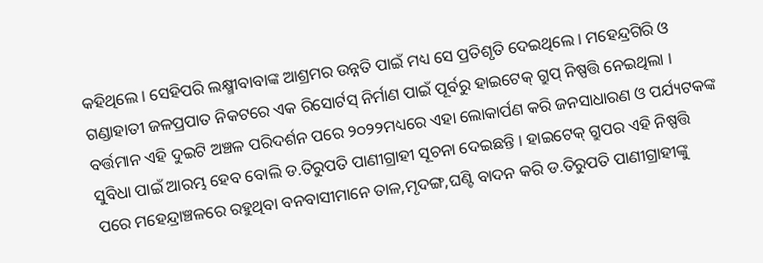କହିଥିଲେ । ସେହିପରି ଲକ୍ଷ୍ମୀବାବାଙ୍କ ଆଶ୍ରମର ଉନ୍ନତି ପାଇଁ ମଧ୍ୟ ସେ ପ୍ରତିଶୃତି ଦେଇଥିଲେ । ମହେନ୍ଦ୍ରଗିରି ଓ ଗଣ୍ଡାହାତୀ ଜଳପ୍ରପାତ ନିକଟରେ ଏକ ରିସୋର୍ଟସ୍ ନିର୍ମାଣ ପାଇଁ ପୂର୍ବରୁ ହାଇଟେକ୍ ଗ୍ରୁପ୍ ନିଷ୍ପତ୍ତି ନେଇଥିଲା । ବର୍ତ୍ତମାନ ଏହି ଦୁଇଟି ଅଞ୍ଚଳ ପରିଦର୍ଶନ ପରେ ୨୦୨୨ମଧ୍ୟରେ ଏହା ଲୋକାର୍ପଣ କରି ଜନସାଧାରଣ ଓ ପର୍ଯ୍ୟଟକଙ୍କ ସୁବିଧା ପାଇଁ ଆରମ୍ଭ ହେବ ବୋଲି ଡ.ତିରୁପତି ପାଣୀଗ୍ରାହୀ ସୂଚନା ଦେଇଛନ୍ତି । ହାଇଟେକ୍ ଗ୍ରୁପର ଏହି ନିଷ୍ପତ୍ତି ପରେ ମହେନ୍ଦ୍ରାଞ୍ଚଳରେ ରହୁଥିବା ବନବାସୀମାନେ ତାଳ,ମୃଦଙ୍ଗ,ଘଣ୍ଟି ବାଦନ କରି ଡ.ତିରୁପତି ପାଣୀଗ୍ରାହୀଙ୍କୁ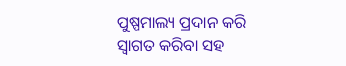ପୁଷ୍ପମାଲ୍ୟ ପ୍ରଦାନ କରି ସ୍ୱାଗତ କରିବା ସହ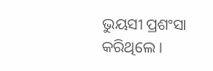ଭୁୟସୀ ପ୍ରଶଂସା କରିଥିଲେ ।